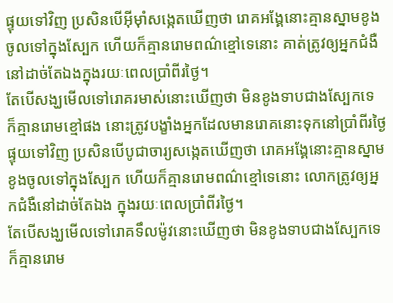ផ្ទុយទៅវិញ ប្រសិនបើអ៊ីមុាំសង្កេតឃើញថា រោគអង្គែនោះគ្មានស្នាមខូងចូលទៅក្នុងស្បែក ហើយក៏គ្មានរោមពណ៌ខ្មៅទេនោះ គាត់ត្រូវឲ្យអ្នកជំងឺ នៅដាច់តែឯងក្នុងរយៈពេលប្រាំពីរថ្ងៃ។
តែបើសង្ឃមើលទៅរោគរមាស់នោះឃើញថា មិនខូងទាបជាងស្បែកទេ ក៏គ្មានរោមខ្មៅផង នោះត្រូវបង្ខាំងអ្នកដែលមានរោគនោះទុកនៅប្រាំពីរថ្ងៃ
ផ្ទុយទៅវិញ ប្រសិនបើបូជាចារ្យសង្កេតឃើញថា រោគអង្គែនោះគ្មានស្នាមខូងចូលទៅក្នុងស្បែក ហើយក៏គ្មានរោមពណ៌ខ្មៅទេនោះ លោកត្រូវឲ្យអ្នកជំងឺនៅដាច់តែឯង ក្នុងរយៈពេលប្រាំពីរថ្ងៃ។
តែបើសង្ឃមើលទៅរោគទឹលម៉ូវនោះឃើញថា មិនខូងទាបជាងស្បែកទេ ក៏គ្មានរោម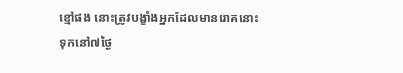ខ្មៅផង នោះត្រូវបង្ខាំងអ្នកដែលមានរោគនោះទុកនៅ៧ថ្ងៃ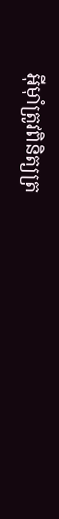អ៊ីមុាំត្រូវពិនិត្យត្រ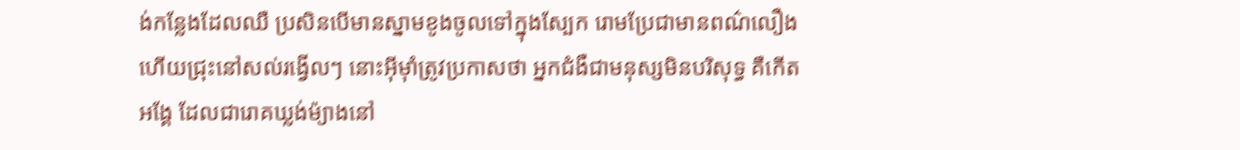ង់កន្លែងដែលឈឺ ប្រសិនបើមានស្នាមខូងចូលទៅក្នុងស្បែក រោមប្រែជាមានពណ៌លឿង ហើយជ្រុះនៅសល់រង្វើលៗ នោះអ៊ីមុាំត្រូវប្រកាសថា អ្នកជំងឺជាមនុស្សមិនបរិសុទ្ធ គឺកើតអង្គែ ដែលជារោគឃ្លង់ម៉្យាងនៅ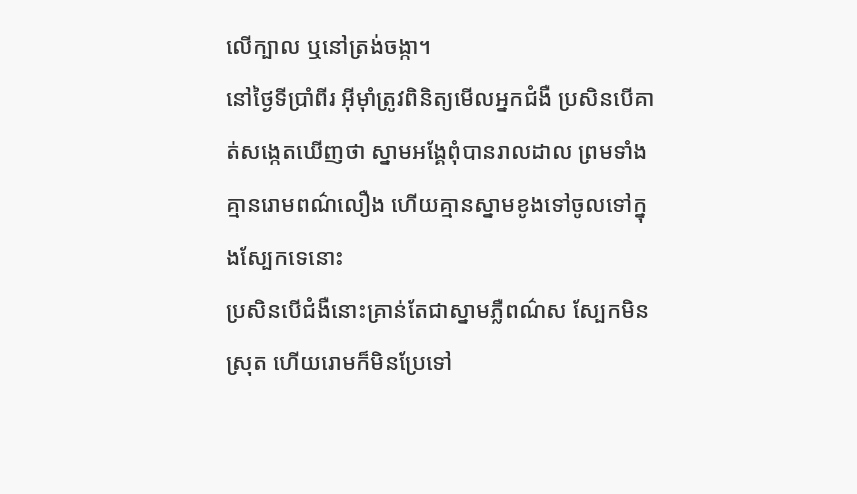លើក្បាល ឬនៅត្រង់ចង្កា។
នៅថ្ងៃទីប្រាំពីរ អ៊ីមុាំត្រូវពិនិត្យមើលអ្នកជំងឺ ប្រសិនបើគាត់សង្កេតឃើញថា ស្នាមអង្គែពុំបានរាលដាល ព្រមទាំងគ្មានរោមពណ៌លឿង ហើយគ្មានស្នាមខូងទៅចូលទៅក្នុងស្បែកទេនោះ
ប្រសិនបើជំងឺនោះគ្រាន់តែជាស្នាមភ្លឺពណ៌ស ស្បែកមិនស្រុត ហើយរោមក៏មិនប្រែទៅ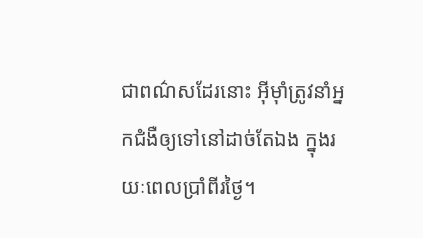ជាពណ៌សដែរនោះ អ៊ីមុាំត្រូវនាំអ្នកជំងឺឲ្យទៅនៅដាច់តែឯង ក្នុងរយៈពេលប្រាំពីរថ្ងៃ។